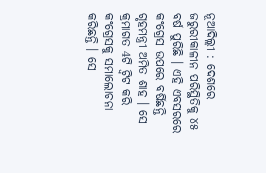ନୂଆଦିଲ୍ଲୀ : ଦେଶରେ ଜରୁରୀକାଳୀନ ପରିସ୍ଥିତିକୁ ୪୫ ବର୍ଷ ପୁରିଛି । ଏହି ଏବସରରେ କଂଗ୍ରେସ ଉପରେ ବର୍ଷିଛନ୍ତି ଗୃହମନ୍ତ୍ରୀ ଅମିତ ଶାହ । ସେ କ୍ରମାଗତ 4ଟି ଟ୍ବିଟ କରି କଂଗ୍ରେସକୁ ସମାଲୋଚନା କରିଛନ୍ତି । ସେ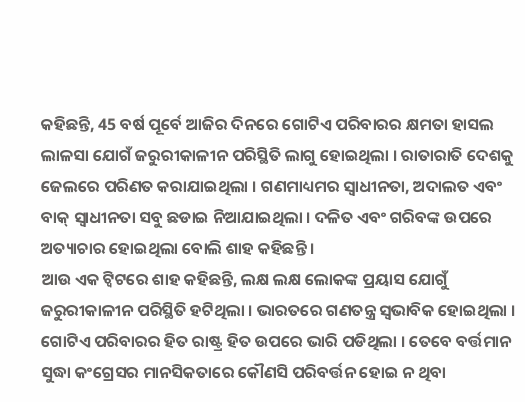କହିଛନ୍ତି, 45 ବର୍ଷ ପୂର୍ବେ ଆଜିର ଦିନରେ ଗୋଟିଏ ପରିବାରର କ୍ଷମତା ହାସଲ ଲାଳସା ଯୋଗଁ ଜରୁରୀକାଳୀନ ପରିସ୍ଥିତି ଲାଗୁ ହୋଇଥିଲା । ରାତାରାତି ଦେଶକୁ ଜେଲରେ ପରିଣତ କରାଯାଇଥିଲା । ଗଣମାଧ୍ୟମର ସ୍ବାଧୀନତା, ଅଦାଲତ ଏବଂ ବାକ୍ ସ୍ବାଧୀନତା ସବୁ ଛଡାଇ ନିଆଯାଇଥିଲା । ଦଳିତ ଏବଂ ଗରିବଙ୍କ ଉପରେ ଅତ୍ୟାଚାର ହୋଇଥିଲା ବୋଲି ଶାହ କହିଛନ୍ତି ।
ଆଉ ଏକ ଟ୍ବିଟରେ ଶାହ କହିଛନ୍ତି, ଲକ୍ଷ ଲକ୍ଷ ଲୋକଙ୍କ ପ୍ରୟାସ ଯୋଗୁଁ ଜରୁରୀକାଳୀନ ପରିସ୍ଥିତି ହଟିଥିଲା । ଭାରତରେ ଗଣତନ୍ତ୍ର ସ୍ବଭାବିକ ହୋଇଥିଲା । ଗୋଟିଏ ପରିବାରର ହିତ ରାଷ୍ଟ୍ର ହିତ ଉପରେ ଭାରି ପଡିଥିଲା । ତେବେ ବର୍ତ୍ତମାନ ସୁଦ୍ଧା କଂଗ୍ରେସର ମାନସିକତାରେ କୌଣସି ପରିବର୍ତ୍ତନ ହୋଇ ନ ଥିବା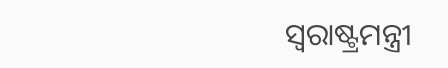ସ୍ବରାଷ୍ଟ୍ରମନ୍ତ୍ରୀ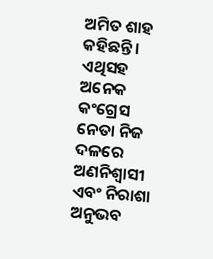ଅମିତ ଶାହ କହିଛନ୍ତି । ଏଥିସହ ଅନେକ କଂଗ୍ରେସ ନେତା ନିଜ ଦଳରେ ଅଣନିଶ୍ବାସୀ ଏବଂ ନିରାଶା ଅନୁଭବ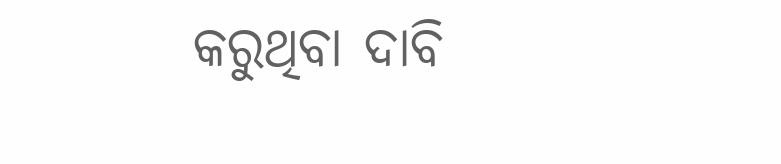କରୁଥିବା ଦାବି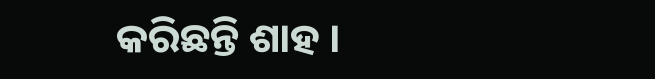କରିଛନ୍ତି ଶାହ ।